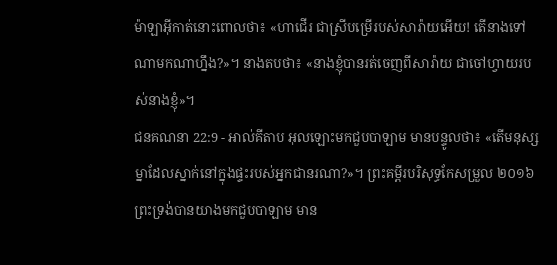ម៉ាឡាអ៊ីកាត់នោះពោលថា៖ «ហាជើរ ជាស្រីបម្រើរបស់សារ៉ាយអើយ! តើនាងទៅណាមកណាហ្នឹង?»។ នាងតបថា៖ «នាងខ្ញុំបានរត់ចេញពីសារ៉ាយ ជាចៅហ្វាយរបស់នាងខ្ញុំ»។
ជនគណនា 22:9 - អាល់គីតាប អុលឡោះមកជួបបាឡាម មានបន្ទូលថា៖ «តើមនុស្សម្នាដែលស្នាក់នៅក្នុងផ្ទះរបស់អ្នកជានរណា?»។ ព្រះគម្ពីរបរិសុទ្ធកែសម្រួល ២០១៦ ព្រះទ្រង់បានយាងមកជួបបាឡាម មាន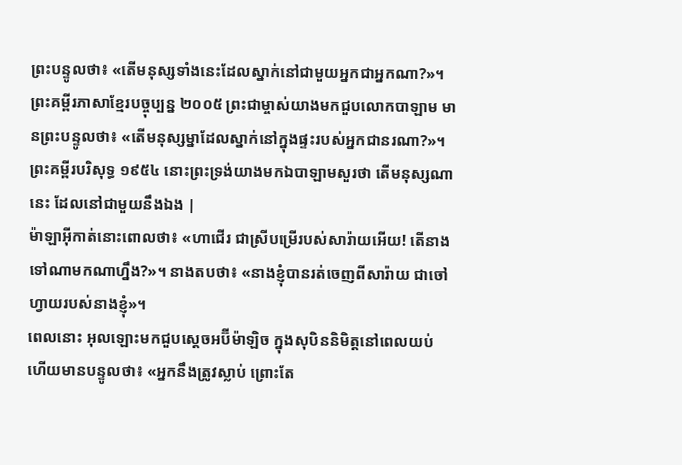ព្រះបន្ទូលថា៖ «តើមនុស្សទាំងនេះដែលស្នាក់នៅជាមួយអ្នកជាអ្នកណា?»។ ព្រះគម្ពីរភាសាខ្មែរបច្ចុប្បន្ន ២០០៥ ព្រះជាម្ចាស់យាងមកជួបលោកបាឡាម មានព្រះបន្ទូលថា៖ «តើមនុស្សម្នាដែលស្នាក់នៅក្នុងផ្ទះរបស់អ្នកជានរណា?»។ ព្រះគម្ពីរបរិសុទ្ធ ១៩៥៤ នោះព្រះទ្រង់យាងមកឯបាឡាមសួរថា តើមនុស្សណានេះ ដែលនៅជាមួយនឹងឯង |
ម៉ាឡាអ៊ីកាត់នោះពោលថា៖ «ហាជើរ ជាស្រីបម្រើរបស់សារ៉ាយអើយ! តើនាងទៅណាមកណាហ្នឹង?»។ នាងតបថា៖ «នាងខ្ញុំបានរត់ចេញពីសារ៉ាយ ជាចៅហ្វាយរបស់នាងខ្ញុំ»។
ពេលនោះ អុលឡោះមកជួបស្តេចអប៊ីម៉ាឡិច ក្នុងសុបិននិមិត្តនៅពេលយប់ ហើយមានបន្ទូលថា៖ «អ្នកនឹងត្រូវស្លាប់ ព្រោះតែ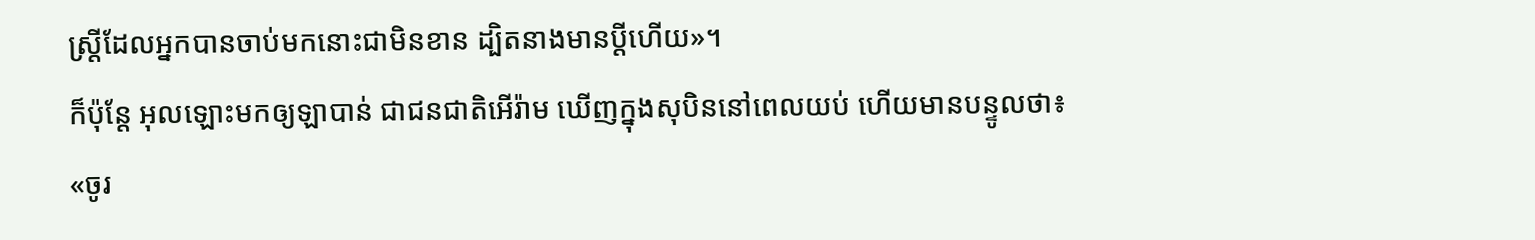ស្ត្រីដែលអ្នកបានចាប់មកនោះជាមិនខាន ដ្បិតនាងមានប្ដីហើយ»។
ក៏ប៉ុន្តែ អុលឡោះមកឲ្យឡាបាន់ ជាជនជាតិអើរ៉ាម ឃើញក្នុងសុបិននៅពេលយប់ ហើយមានបន្ទូលថា៖ «ចូរ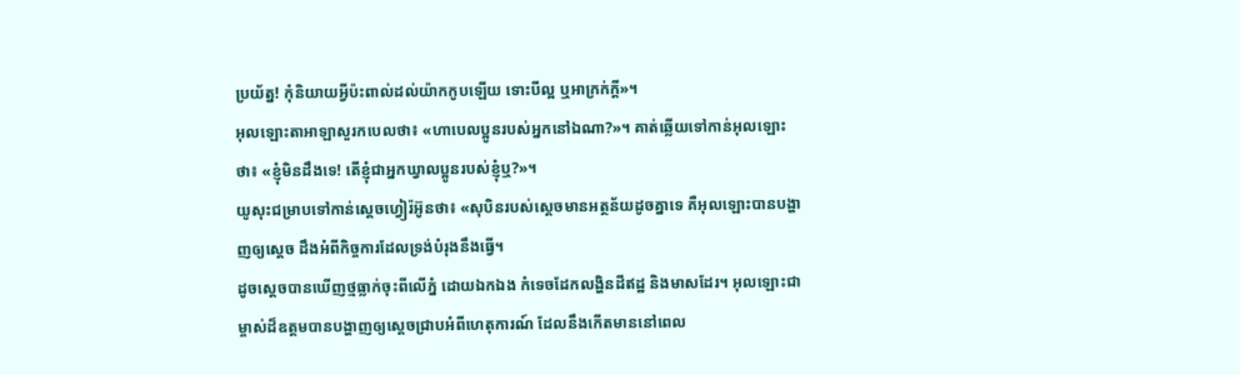ប្រយ័ត្ន! កុំនិយាយអ្វីប៉ះពាល់ដល់យ៉ាកកូបឡើយ ទោះបីល្អ ឬអាក្រក់ក្តី»។
អុលឡោះតាអាឡាសួរកបេលថា៖ «ហាបេលប្អូនរបស់អ្នកនៅឯណា?»។ គាត់ឆ្លើយទៅកាន់អុលឡោះថា៖ «ខ្ញុំមិនដឹងទេ! តើខ្ញុំជាអ្នកឃ្វាលប្អូនរបស់ខ្ញុំឬ?»។
យូសុះជម្រាបទៅកាន់ស្តេចហ្វៀរ៉អ៊ូនថា៖ «សុបិនរបស់ស្តេចមានអត្ថន័យដូចគ្នាទេ គឺអុលឡោះបានបង្ហាញឲ្យស្តេច ដឹងអំពីកិច្ចការដែលទ្រង់បំរុងនឹងធ្វើ។
ដូចស្តេចបានឃើញថ្មធ្លាក់ចុះពីលើភ្នំ ដោយឯកឯង កំទេចដែកលង្ហិនដីឥដ្ឋ និងមាសដែរ។ អុលឡោះជាម្ចាស់ដ៏ឧត្ដមបានបង្ហាញឲ្យស្តេចជ្រាបអំពីហេតុការណ៍ ដែលនឹងកើតមាននៅពេល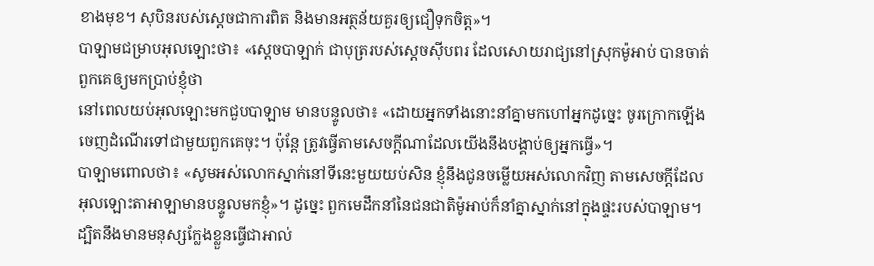ខាងមុខ។ សុបិនរបស់ស្តេចជាការពិត និងមានអត្ថន័យគួរឲ្យជឿទុកចិត្ត»។
បាឡាមជម្រាបអុលឡោះថា៖ «ស្តេចបាឡាក់ ជាបុត្ររបស់ស្តេចស៊ីបពរ ដែលសោយរាជ្យនៅស្រុកម៉ូអាប់ បានចាត់ពួកគេឲ្យមកប្រាប់ខ្ញុំថា
នៅពេលយប់អុលឡោះមកជួបបាឡាម មានបន្ទូលថា៖ «ដោយអ្នកទាំងនោះនាំគ្នាមកហៅអ្នកដូច្នេះ ចូរក្រោកឡើង ចេញដំណើរទៅជាមួយពួកគេចុះ។ ប៉ុន្តែ ត្រូវធ្វើតាមសេចក្តីណាដែលយើងនឹងបង្គាប់ឲ្យអ្នកធ្វើ»។
បាឡាមពោលថា៖ «សូមអស់លោកស្នាក់នៅទីនេះមួយយប់សិន ខ្ញុំនឹងជូនចម្លើយអស់លោកវិញ តាមសេចក្តីដែលអុលឡោះតាអាឡាមានបន្ទូលមកខ្ញុំ»។ ដូច្នេះ ពួកមេដឹកនាំនៃជនជាតិម៉ូអាប់ក៏នាំគ្នាស្នាក់នៅក្នុងផ្ទះរបស់បាឡាម។
ដ្បិតនឹងមានមនុស្សក្លែងខ្លួនធ្វើជាអាល់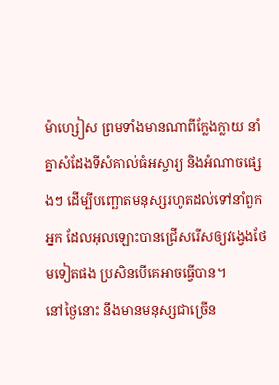ម៉ាហ្សៀស ព្រមទាំងមានណាពីក្លែងក្លាយ នាំគ្នាសំដែងទីសំគាល់ធំអស្ចារ្យ និងអំណាចផ្សេងៗ ដើម្បីបញ្ឆោតមនុស្សរហូតដល់ទៅនាំពួកអ្នក ដែលអុលឡោះបានជ្រើសរើសឲ្យវង្វេងថែមទៀតផង ប្រសិនបើគេអាចធ្វើបាន។
នៅថ្ងៃនោះ នឹងមានមនុស្សជាច្រើន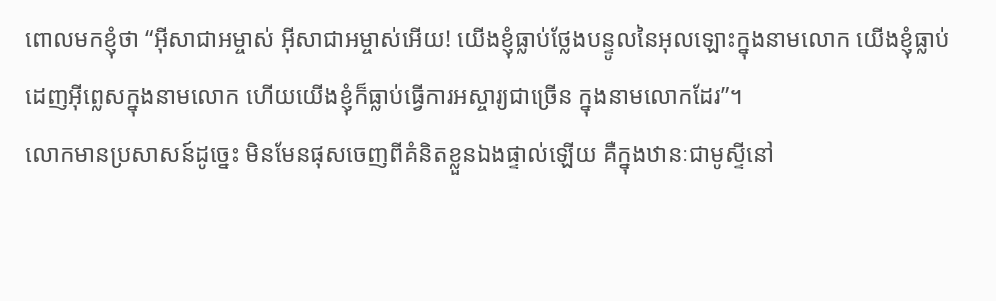ពោលមកខ្ញុំថា “អ៊ីសាជាអម្ចាស់ អ៊ីសាជាអម្ចាស់អើយ! យើងខ្ញុំធ្លាប់ថ្លែងបន្ទូលនៃអុលឡោះក្នុងនាមលោក យើងខ្ញុំធ្លាប់ដេញអ៊ីព្លេសក្នុងនាមលោក ហើយយើងខ្ញុំក៏ធ្លាប់ធ្វើការអស្ចារ្យជាច្រើន ក្នុងនាមលោកដែរ”។
លោកមានប្រសាសន៍ដូច្នេះ មិនមែនផុសចេញពីគំនិតខ្លួនឯងផ្ទាល់ឡើយ គឺក្នុងឋានៈជាមូស្ទីនៅ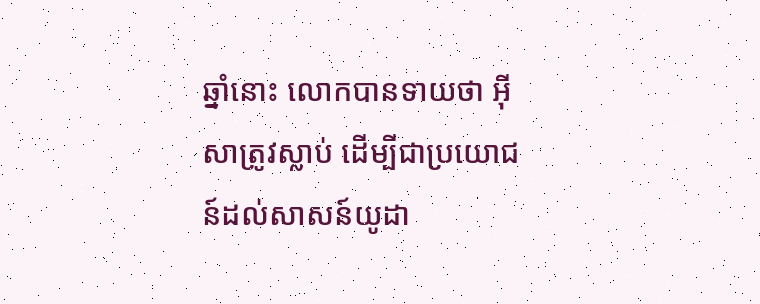ឆ្នាំនោះ លោកបានទាយថា អ៊ីសាត្រូវស្លាប់ ដើម្បីជាប្រយោជន៍ដល់សាសន៍យូដា